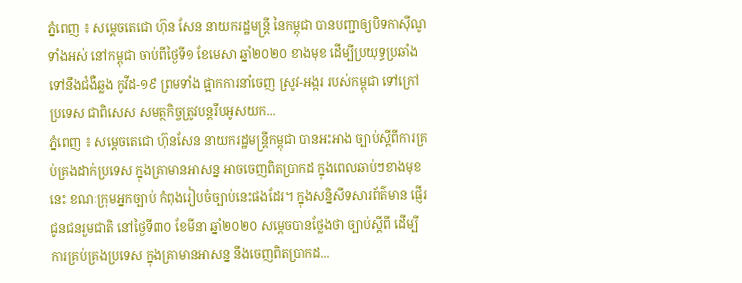ភ្នំពេញ ៖ សម្ដេចតេជោ ហ៊ុន សែន នាយករដ្ឋមន្ដ្រី នៃកម្ពុជា បានបញ្ជាឲ្យបិទកាស៊ីណូទាំងអស់ នៅកម្ពុជា ចាប់ពីថ្ងៃទី១ ខែមេសា ឆ្នាំ២០២០ ខាងមុខ ដើម្បីប្រយុទ្ធប្រឆាំងទៅនឹងជំងឺឆ្លង កូវីដ-១៩ ព្រមទាំង ផ្អាកការនាំចេញ ស្រូវ-អង្ករ របស់កម្ពុជា ទៅក្រៅប្រទេស ជាពិសេស សមត្ថកិច្ចត្រូវបន្ដរឹបអូសយក...
ភ្នំពេញ ៖ សម្ដេចតេជោ ហ៊ុនសែន នាយករដ្ឋមន្រ្តីកម្ពុជា បានអះអាង ច្បាប់ស្ដីពីការគ្រប់គ្រងដាក់ប្រទេស ក្នុងគ្រាមានអាសន្ន អាចចេញពិតប្រាកដ ក្នុងពេលឆាប់ៗខាងមុខនេះ ខណៈក្រុមអ្នកច្បាប់ កំពុងរៀបចំច្បាប់នេះផងដែរ។ ក្នុងសន្និសីទសារព័ត៌មាន ផ្ញើរជូនជនរួមជាតិ នៅថ្ងៃទី៣០ ខែមីនា ឆ្នាំ២០២០ សម្ដេចបានថ្លែងថា ច្បាប់ស្ដីពី ដើម្បីការគ្រប់គ្រងប្រទេស ក្នុងគ្រាមានអាសន្ន នឹងចេញពិតប្រាកដ...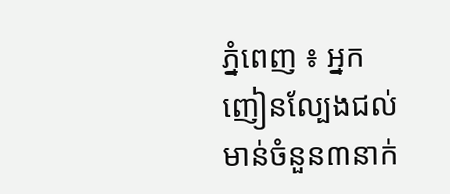ភ្នំពេញ ៖ អ្នកញៀនល្បែងជល់មាន់ចំនួន៣នាក់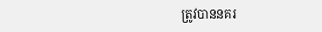ត្រូវបាននគរ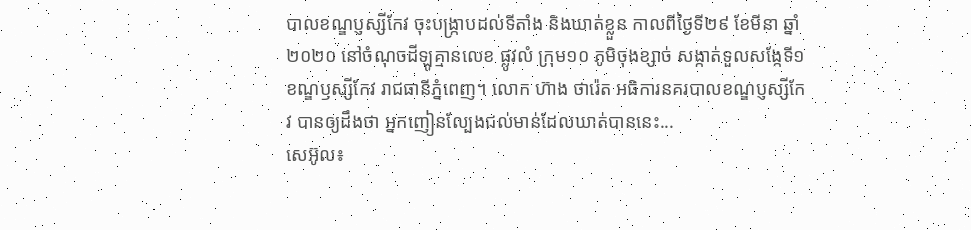បាលខណ្ឌប្ញស្សីកែវ ចុះបង្ក្រាបដល់ទីតាំង និងឃាត់ខ្លួន កាលពីថ្ងៃទី២៩ ខែមីនា ឆ្នាំ២០២០ នៅចំណុចដីឡូគ្មានលេខ ផ្លូវលំ ក្រុម១០ ភូមិចុងខ្សាច់ សង្កាត់ទួលសង្កែទី១ ខណ្ឌឫស្សីកែវ រាជធានីភ្នំពេញ។ លោក ហ៊ាង ថារ៉េត អធិការនគរបាលខណ្ឌប្ញស្សីកែវ បានឲ្យដឹងថា អ្នកញៀនល្បែងជល់មាន់ដែលឃាត់បាននេះ...
សេអ៊ូល៖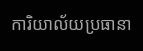ការិយាល័យប្រធានា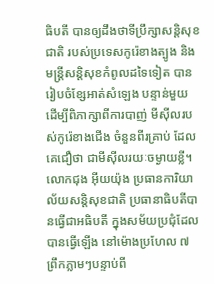ធិបតី បានឲ្យដឹងថាទីប្រឹក្សាសន្តិសុខជាតិ របស់ប្រទេសកូរ៉េខាងត្បូង និងមន្ត្រីសន្តិសុខកំពូលដទៃទៀត បានរៀបចំខ្សែអាត់សំឡេង បន្ទាន់មួយ ដើម្បីពិភាក្សាពីការបាញ់ មីស៊ីលរបស់កូរ៉េខាងជើង ចំនួនពីរគ្រាប់ ដែលគេជឿថា ជាមីស៊ីលរយៈចម្ងាយខ្លី។ លោកជុង អ៊ីយយ៉ុង ប្រធានការិយាល័យសន្តិសុខជាតិ ប្រធានាធិបតីបានធ្វើជាអធិបតី ក្នុងសម័យប្រជុំដែលបានធ្វើឡើង នៅម៉ោងប្រហែល ៧ ព្រឹកភ្លាមៗបន្ទាប់ពី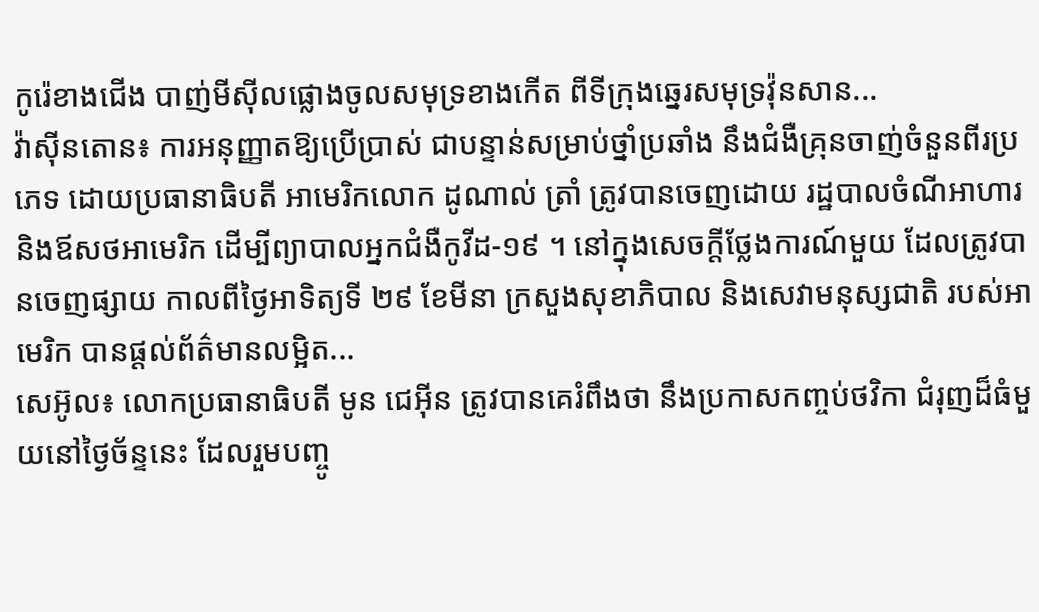កូរ៉េខាងជើង បាញ់មីស៊ីលផ្លោងចូលសមុទ្រខាងកើត ពីទីក្រុងឆ្នេរសមុទ្រវ៉ុនសាន...
វ៉ាស៊ីនតោន៖ ការអនុញ្ញាតឱ្យប្រើប្រាស់ ជាបន្ទាន់សម្រាប់ថ្នាំប្រឆាំង នឹងជំងឺគ្រុនចាញ់ចំនួនពីរប្រភេទ ដោយប្រធានាធិបតី អាមេរិកលោក ដូណាល់ ត្រាំ ត្រូវបានចេញដោយ រដ្ឋបាលចំណីអាហារ និងឪសថអាមេរិក ដើម្បីព្យាបាលអ្នកជំងឺកូវីដ-១៩ ។ នៅក្នុងសេចក្តីថ្លែងការណ៍មួយ ដែលត្រូវបានចេញផ្សាយ កាលពីថ្ងៃអាទិត្យទី ២៩ ខែមីនា ក្រសួងសុខាភិបាល និងសេវាមនុស្សជាតិ របស់អាមេរិក បានផ្តល់ព័ត៌មានលម្អិត...
សេអ៊ូល៖ លោកប្រធានាធិបតី មូន ជេអ៊ីន ត្រូវបានគេរំពឹងថា នឹងប្រកាសកញ្ចប់ថវិកា ជំរុញដ៏ធំមួយនៅថ្ងៃច័ន្ទនេះ ដែលរួមបញ្ចូ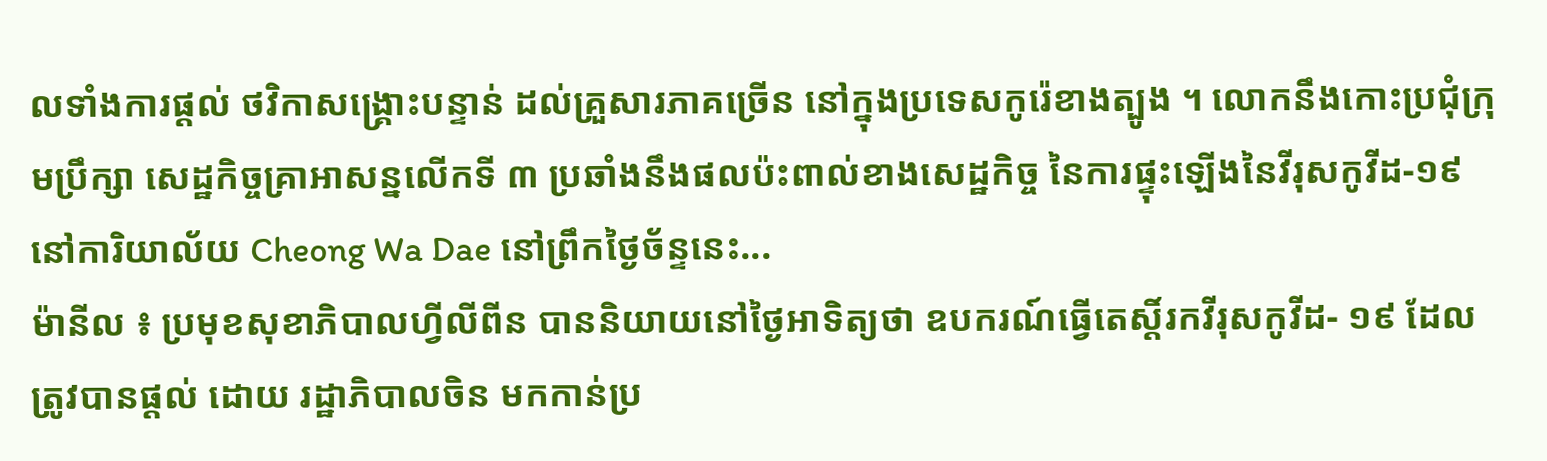លទាំងការផ្តល់ ថវិកាសង្គ្រោះបន្ទាន់ ដល់គ្រួសារភាគច្រើន នៅក្នុងប្រទេសកូរ៉េខាងត្បូង ។ លោកនឹងកោះប្រជុំក្រុមប្រឹក្សា សេដ្ឋកិច្ចគ្រាអាសន្នលើកទី ៣ ប្រឆាំងនឹងផលប៉ះពាល់ខាងសេដ្ឋកិច្ច នៃការផ្ទុះឡើងនៃវីរុសកូវីដ-១៩ នៅការិយាល័យ Cheong Wa Dae នៅព្រឹកថ្ងៃច័ន្ទនេះ...
ម៉ានីល ៖ ប្រមុខសុខាភិបាលហ្វីលីពីន បាននិយាយនៅថ្ងៃអាទិត្យថា ឧបករណ៍ធ្វើតេស្តិ៍រកវីរុសកូវីដ- ១៩ ដែលត្រូវបានផ្តល់ ដោយ រដ្ឋាភិបាលចិន មកកាន់ប្រ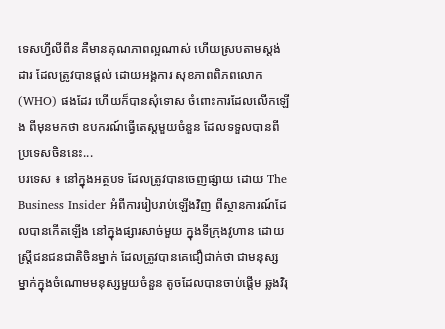ទេសហ្វីលីពីន គឺមានគុណភាពល្អណាស់ ហើយស្របតាមស្តង់ដារ ដែលត្រូវបានផ្តល់ ដោយអង្គការ សុខភាពពិភពលោក (WHO) ផងដែរ ហើយក៏បានសុំទោស ចំពោះការដែលលើកឡើង ពីមុនមកថា ឧបករណ៍ធ្វើតេស្តមួយចំនួន ដែលទទួលបានពីប្រទេសចិននេះ...
បរទេស ៖ នៅក្នុងអត្ថបទ ដែលត្រូវបានចេញផ្សាយ ដោយ The Business Insider អំពីការរៀបរាប់ឡើងវិញ ពីស្ថានការណ៍ដែលបានកើតឡើង នៅក្នុងផ្សារសាច់មួយ ក្នុងទីក្រុងវូហាន ដោយស្ត្រីជនជនជាតិចិនម្នាក់ ដែលត្រូវបានគេជឿជាក់ថា ជាមនុស្សម្នាក់ក្នុងចំណោមមនុស្សមួយចំនួន តូចដែលបានចាប់ផ្តើម ឆ្លងវិរុ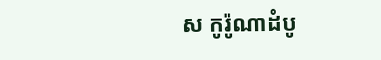ស កូរ៉ូណាដំបូ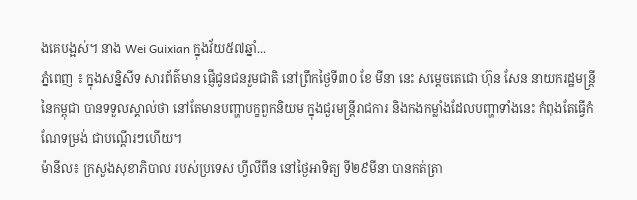ងគេបង្អស់។ នាង Wei Guixian ក្នុងវ័យ៥៧ឆ្នាំ...
ភ្នំពេញ ៖ ក្នុងសន្និសីទ សារព័ត៌មាន ផ្ញើជូនជនរួមជាតិ នៅព្រឹកថ្ងៃទី៣០ ខែ មីនា នេះ សម្ដេចតេជោ ហ៊ុន សែន នាយករដ្ឋមន្រ្តី នៃកម្ពុជា បានទទួលស្គាល់ថា នៅតែមានបញ្ហាបក្ខពួកនិយម ក្នុងជួរមន្រ្តីរាជការ និងកងកម្លាំងដែលបញ្ហាទាំងនេះ កំពុងតែធ្វើកំណែទម្រង់ ជាបណ្ដើរៗហើយ។
ម៉ានីល៖ ក្រសួងសុខាភិបាល របស់ប្រទេស ហ្វីលីពីន នៅថ្ងៃអាទិត្យ ទី២៩មីនា បានកត់ត្រា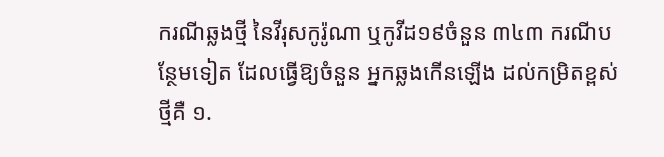ករណីឆ្លងថ្មី នៃវីរុសកូរ៉ូណា ឬកូវីដ១៩ចំនួន ៣៤៣ ករណីបន្ថែមទៀត ដែលធ្វើឱ្យចំនួន អ្នកឆ្លងកើនឡើង ដល់កម្រិតខ្ពស់ថ្មីគឺ ១.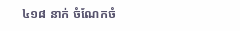៤១៨ នាក់ ចំណែកចំ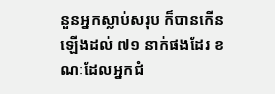នួនអ្នកស្លាប់សរុប ក៏បានកើនឡើងដល់ ៧១ នាក់ផងដែរ ខណៈដែលអ្នកជំ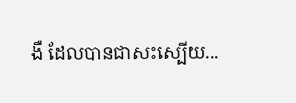ងឺ ដែលបានជាសះស្បើយ...